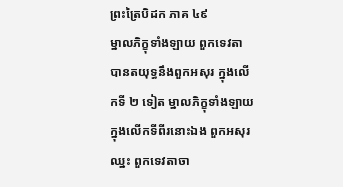ព្រះត្រៃបិដក ភាគ ៤៩
ម្នាលភិក្ខុទាំងឡាយ ពួកទេវតា បានតយុទ្ធនឹងពួកអសុរ ក្នុងលើកទី ២ ទៀត ម្នាលភិក្ខុទាំងឡាយ ក្នុងលើកទីពីរនោះឯង ពួកអសុរឈ្នះ ពួកទេវតាចា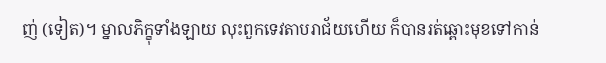ញ់ (ទៀត)។ ម្នាលភិក្ខុទាំងឡាយ លុះពួកទេវតាបរាជ័យហើយ ក៏បានរត់ឆ្ពោះមុខទៅកាន់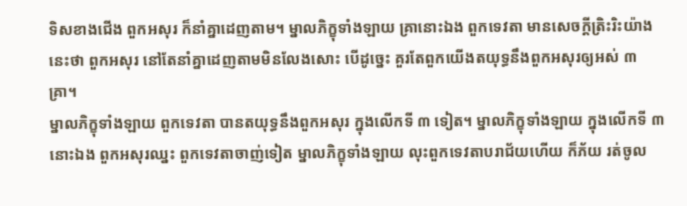ទិសខាងជើង ពួកអសុរ ក៏នាំគ្នាដេញតាម។ ម្នាលភិក្ខុទាំងឡាយ គ្រានោះឯង ពួកទេវតា មានសេចក្ដីត្រិះរិះយ៉ាងនេះថា ពួកអសុរ នៅតែនាំគ្នាដេញតាមមិនលែងសោះ បើដូច្នេះ គួរតែពួកយើងតយុទ្ធនឹងពួកអសុរឲ្យអស់ ៣ គ្រា។
ម្នាលភិក្ខុទាំងឡាយ ពួកទេវតា បានតយុទ្ធនឹងពួកអសុរ ក្នុងលើកទី ៣ ទៀត។ ម្នាលភិក្ខុទាំងឡាយ ក្នុងលើកទី ៣ នោះឯង ពួកអសុរឈ្នះ ពួកទេវតាចាញ់ទៀត ម្នាលភិក្ខុទាំងឡាយ លុះពួកទេវតាបរាជ័យហើយ ក៏ភ័យ រត់ចូល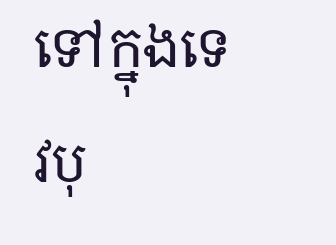ទៅក្នុងទេវបុ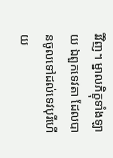រីវិញ។ ម្នាលភិក្ខុទាំងឡាយ ឯពួកទេវតា ដែលបានចូលទៅដល់ទេវបុរីហើយ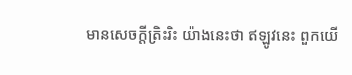មានសេចក្ដីត្រិះរិះ យ៉ាងនេះថា ឥឡូវនេះ ពួកយើ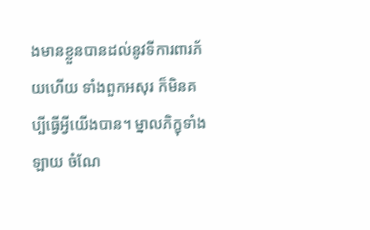ងមានខ្លួនបានដល់នូវទីការពារភ័យហើយ ទាំងពួកអសុរ ក៏មិនគប្បីធ្វើអ្វីយើងបាន។ ម្នាលភិក្ខុទាំងឡាយ ចំណែ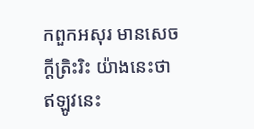កពួកអសុរ មានសេចក្ដីត្រិះរិះ យ៉ាងនេះថា ឥឡូវនេះ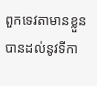ពួកទេវតាមានខ្លួនបានដល់នូវទីកា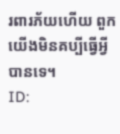រពារភ័យហើយ ពួកយើងមិនគប្បីធ្វើអ្វីបានទេ។
ID: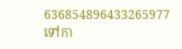636854896433265977
ទៅកា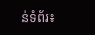ន់ទំព័រ៖